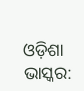ଓଡ଼ିଶା ଭାସ୍କର: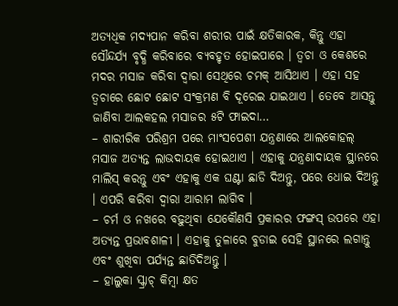ଅତ୍ୟଧିକ ମଦ୍ୟପାନ କରିବା ଶରୀର ପାଇଁ କ୍ଷତିକାରକ, କିନ୍ତୁ ଏହା ସୌନ୍ଦର୍ଯ୍ୟ ବୃଦ୍ଧି କରିବାରେ ବ୍ୟବହୃତ ହୋଇପାରେ । ତ୍ୱଚା ଓ କେଶରେ ମଦର ମସାଜ କରିବା ଦ୍ୱାରା ସେଥିରେ ଚମକ୍ ଆସିଥାଏ । ଏହା ସହ ତ୍ୱଚାରେ ଛୋଟ ଛୋଟ ସଂକ୍ରମଣ ବି ଦୂରେଇ ଯାଇଥାଏ । ତେବେ ଆସନ୍ତୁ ଜାଣିବା ଆଲକହଲ ମସାଜର ୫ଟି ଫାଇଦା…
– ଶାରୀରିକ ପରିଶ୍ରମ ପରେ ମାଂସପେଶୀ ଯନ୍ତ୍ରଣାରେ ଆଲକୋହଲ୍ ମସାଜ ଅତ୍ୟନ୍ତ ଲାଭଦାୟକ ହୋଇଥାଏ । ଏହାକୁ ଯନ୍ତ୍ରଣାଦାୟକ ସ୍ଥାନରେ ମାଲିସ୍ କରନ୍ତୁ ଏବଂ ଏହାକୁ ଏକ ଘଣ୍ଟା ଛାଡି ଦିଅନ୍ତୁ, ପରେ ଧୋଇ ଦିଅନ୍ତୁ । ଏପରି କରିବା ଦ୍ୱାରା ଆରାମ ଲାଗିବ ।
– ଚର୍ମ ଓ ନଖରେ ବଢ଼ୁଥିବା ଯେକୌଣସି ପ୍ରକାରର ଫଙ୍ଗସ୍ ଉପରେ ଏହା ଅତ୍ୟନ୍ତ ପ୍ରଭାବଶାଳୀ । ଏହାକୁ ତୁଳାରେ ବୁଡାଇ ସେହି ସ୍ଥାନରେ ଲଗାନ୍ତୁ ଏବଂ ଶୁଖିବା ପର୍ଯ୍ୟନ୍ତ ଛାଡିଦିଅନ୍ତୁ ।
– ହାଲୁକା ସ୍କ୍ରାଚ୍ କିମ୍ବା କ୍ଷତ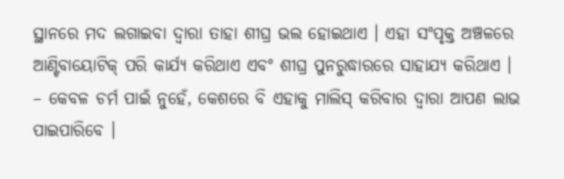ସ୍ଥାନରେ ମଦ ଲଗାଇବା ଦ୍ୱାରା ତାହା ଶୀଘ୍ର ଭଲ ହୋଇଥାଏ । ଏହା ସଂପୃକ୍ତ ଅଞ୍ଚଳରେ ଆଣ୍ଟିବାୟୋଟିକ୍ ପରି କାର୍ଯ୍ୟ କରିଥାଏ ଏବଂ ଶୀଘ୍ର ପୁନରୁଦ୍ଧାରରେ ସାହାଯ୍ୟ କରିଥାଏ ।
– କେବଳ ଚର୍ମ ପାଇଁ ନୁହେଁ, କେଶରେ ବି ଏହାକୁ ମାଲିସ୍ କରିବାର ଦ୍ୱାରା ଆପଣ ଲାଭ ପାଇପାରିବେ ।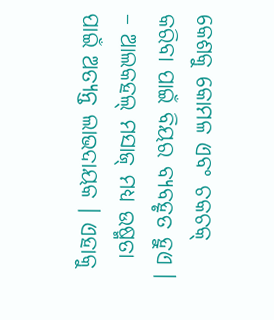କେଶକୁ କୋମଳ ଏବଂ ଚକଚକ୍ କରିବା ପାଇଁ ବିୟର ବ୍ୟବହୃତ ହୁଏ ।
– ଆଲକହଲ୍ ମସାଜ୍ ମଧ୍ୟ ଉଷ୍ମତା ପାଇଁ ଅତ୍ୟନ୍ତ ଲାଭଦାୟକ । ଏହାକୁ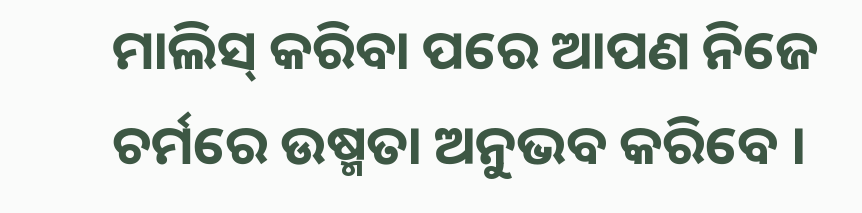ମାଲିସ୍ କରିବା ପରେ ଆପଣ ନିଜେ ଚର୍ମରେ ଉଷ୍ମତା ଅନୁଭବ କରିବେ ।